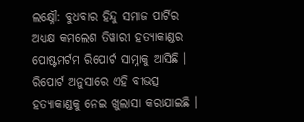ଲକ୍ଷ୍ନୌ: ବୁଧବାର ହିନ୍ଦୁ ସମାଜ ପାର୍ଟିର ଅଧ୍ୟକ୍ଷ କମଲେଶ ତିୱାରୀ ହତ୍ୟାକାଣ୍ଡର ପୋଷ୍ଟମର୍ଟମ ରିପୋର୍ଟ ସାମ୍ନାକୁ ଆସିଛି । ରିପୋର୍ଟ ଅନୁସାରେ ଏହି ବୀଭତ୍ସ ହତ୍ୟାକାଣ୍ଡକୁ ନେଇ ଖୁଲାସା କରାଯାଇଛି ।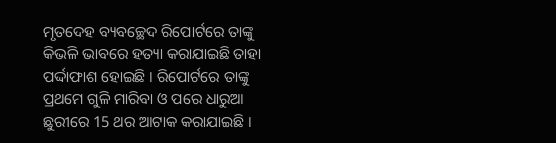ମୃତଦେହ ବ୍ୟବଚ୍ଛେଦ ରିପୋର୍ଟରେ ତାଙ୍କୁ କିଭଳି ଭାବରେ ହତ୍ୟା କରାଯାଇଛି ତାହା ପର୍ଦ୍ଦାଫାଶ ହୋଇଛି । ରିପୋର୍ଟରେ ତାଙ୍କୁ ପ୍ରଥମେ ଗୁଳି ମାରିବା ଓ ପରେ ଧାରୁଆ ଛୁରୀରେ 15 ଥର ଆଟାକ କରାଯାଇଛି ।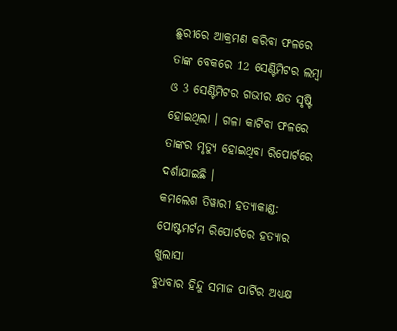ଛୁରୀରେ ଆକ୍ରମଣ କରିବା ଫଳରେ ତାଙ୍କ ବେକରେ 12 ସେଣ୍ଟିମିଟର ଲମ୍ବା ଓ 3 ସେଣ୍ଟିମିଟର ଗଭୀର କ୍ଷତ ସୃଷ୍ଟି ହୋଇଥିଲା । ଗଳା କାଟିବା ଫଳରେ ତାଙ୍କର ମୃତ୍ୟୁ ହୋଇଥିବା ରିପୋର୍ଟରେ ଦର୍ଶାଯାଇଛି ।
କମଲେଶ ତିୱାରୀ ହତ୍ୟାକାଣ୍ଡ: ପୋଷ୍ଟମର୍ଟମ ରିପୋର୍ଟରେ ହତ୍ୟାର ଖୁଲାସା
ବୁଧବାର ହିନ୍ଦୁ ସମାଜ ପାର୍ଟିର ଅଧ୍ୟକ୍ଷ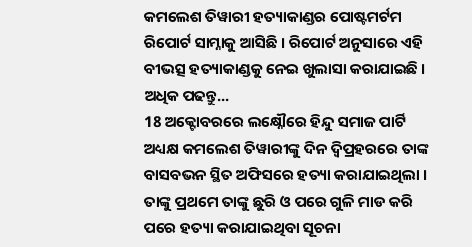କମଲେଶ ତିୱାରୀ ହତ୍ୟାକାଣ୍ଡର ପୋଷ୍ଟମର୍ଟମ ରିପୋର୍ଟ ସାମ୍ନାକୁ ଆସିଛି । ରିପୋର୍ଟ ଅନୁସାରେ ଏହି ବୀଭତ୍ସ ହତ୍ୟାକାଣ୍ଡକୁ ନେଇ ଖୁଲାସା କରାଯାଇଛି । ଅଧିକ ପଢନ୍ତୁ...
18 ଅକ୍ଟୋବରରେ ଲକ୍ଷ୍ନୌରେ ହିନ୍ଦୁ ସମାଜ ପାର୍ଟି ଅଧ୍ୟକ୍ଷ କମଲେଶ ତିୱାରୀଙ୍କୁ ଦିନ ଦ୍ବିପ୍ରହରରେ ତାଙ୍କ ବାସବଭନ ସ୍ଥିତ ଅଫିସରେ ହତ୍ୟା କରାଯାଇଥିଲା । ତାଙ୍କୁ ପ୍ରଥମେ ତାଙ୍କୁ ଛୁରି ଓ ପରେ ଗୁଳି ମାଡ କରି ପରେ ହତ୍ୟା କରାଯାଇଥିବା ସୂଚନା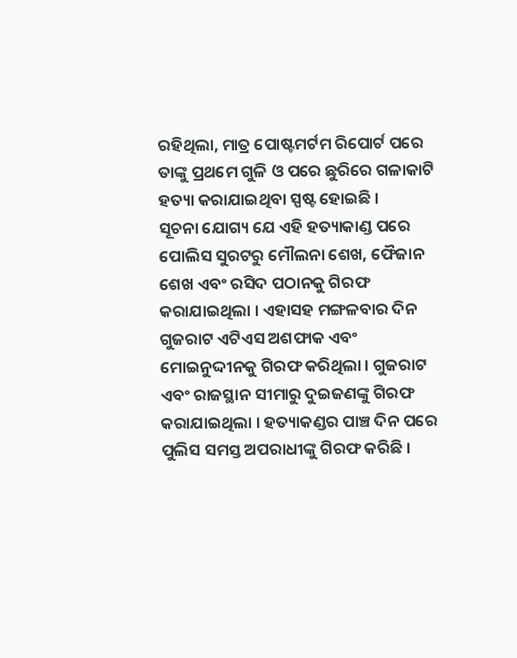ରହିଥିଲା, ମାତ୍ର ପୋଷ୍ଟମର୍ଟମ ରିପୋର୍ଟ ପରେ ତାଙ୍କୁ ପ୍ରଥମେ ଗୁଳି ଓ ପରେ ଛୁରିରେ ଗଳାକାଟି ହତ୍ୟା କରାଯାଇଥିବା ସ୍ପଷ୍ଟ ହୋଇଛି ।
ସୂଚନା ଯୋଗ୍ୟ ଯେ ଏହି ହତ୍ୟାକାଣ୍ଡ ପରେ ପୋଲିସ ସୁରଟରୁ ମୌଲନା ଶେଖ, ଫୈଜାନ ଶେଖ ଏବଂ ରସିଦ ପଠାନକୁ ଗିରଫ କରାଯାଇଥିଲା । ଏହାସହ ମଙ୍ଗଳବାର ଦିନ ଗୁଜରାଟ ଏଟିଏସ ଅଶଫାକ ଏବଂ ମୋଇନୁଦ୍ଦୀନକୁ ଗିରଫ କରିଥିଲା । ଗୁଜରାଟ ଏବଂ ରାଜସ୍ଥାନ ସୀମାରୁ ଦୁଇଜଣଙ୍କୁ ଗିରଫ କରାଯାଇଥିଲା । ହତ୍ୟାକଣ୍ଡର ପାଞ୍ଚ ଦିନ ପରେ ପୁଲିସ ସମସ୍ତ ଅପରାଧୀଙ୍କୁ ଗିରଫ କରିଛି ।